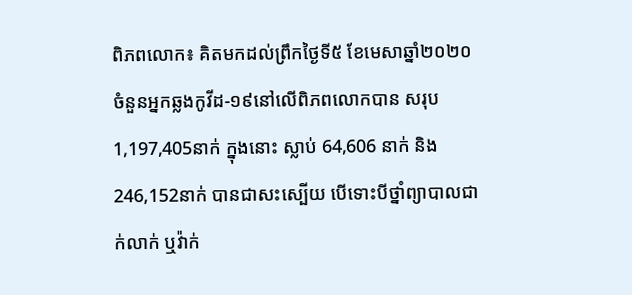ពិភពលោក៖ គិតមកដល់ព្រឹកថ្ងៃទី៥ ខែមេសាឆ្នាំ២០២០ ចំនួនអ្នកឆ្លងកូវីដ-១៩នៅលើពិភពលោកបាន សរុប 1,197,405នាក់ ក្នុងនោះ ស្លាប់ 64,606 នាក់ និង 246,152នាក់ បានជាសះស្បើយ បើទោះបីថ្នាំព្យាបាលជាក់លាក់ ឬវ៉ាក់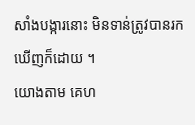សាំងបង្ការនោះ មិនទាន់ត្រូវបានរកឃើញក៏ដោយ ។
យោងតាម គេហ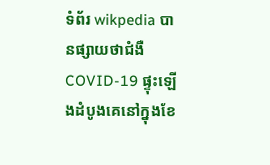ទំព័រ wikpedia បានផ្សាយថាជំងឺ COVID-19 ផ្ទុះឡើងដំបូងគេនៅក្នុងខែ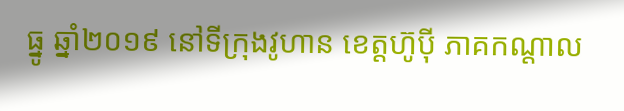ធ្នូ ឆ្នាំ២០១៩ នៅទីក្រុងវូហាន ខេត្តហ៊ូប៉ី ភាគកណ្តាល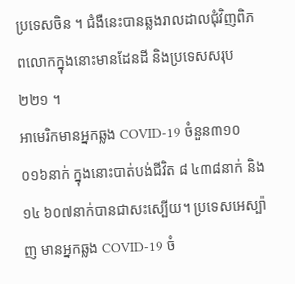ប្រទេសចិន ។ ជំងឺនេះបានឆ្លងរាលដាលជុំវិញពិភពលោកក្នុងនោះមានដែនដី និងប្រទេសសរុប ២២១ ។
អាមេរិកមានអ្នកឆ្លង COVID-19 ចំនួន៣១០ ០១៦នាក់ ក្នុងនោះបាត់បង់ជីវិត ៨ ៤៣៨នាក់ និង ១៤ ៦០៧នាក់បានជាសះស្បើយ។ ប្រទេសអេស្ប៉ាញ មានអ្នកឆ្លង COVID-19 ចំ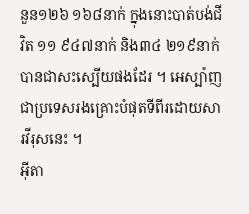នួន១២៦ ១៦៨នាក់ ក្នុងនោះបាត់បង់ជីវិត ១១ ៩៤៧នាក់ និង៣៤ ២១៩នាក់បានជាសះស្បើយផងដែរ ។ អេស្ប៉ាញជាប្រទេសរងគ្រោះបំផុតទីពីរដោយសារវីរុសនេះ ។
អ៊ីតា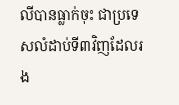លីបានធ្លាក់ចុះ ជាប្រទេសលំដាប់ទី៣វិញដែលរង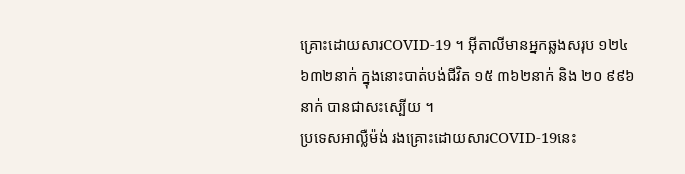គ្រោះដោយសារCOVID-19 ។ អ៊ីតាលីមានអ្នកឆ្លងសរុប ១២៤ ៦៣២នាក់ ក្នុងនោះបាត់បង់ជីវិត ១៥ ៣៦២នាក់ និង ២០ ៩៩៦នាក់ បានជាសះស្បើយ ។
ប្រទេសអាល្លឺម៉ង់ រងគ្រោះដោយសារCOVID-19នេះ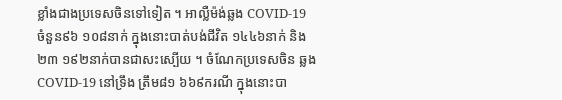ខ្លាំងជាងប្រទេសចិនទៅទៀត ។ អាល្លឺម៉ង់ឆ្លង COVID-19 ចំនួន៩៦ ១០៨នាក់ ក្នុងនោះបាត់បង់ជីវិត ១៤៤៦នាក់ និង២៣ ១៩២នាក់បានជាសះស្បើយ ។ ចំណែកប្រទេសចិន ឆ្លងCOVID-19 នៅទ្រឹង ត្រឹម៨១ ៦៦៩ករណី ក្នុងនោះបា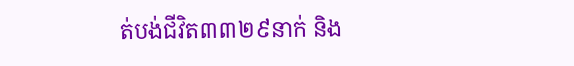ត់បង់ជីវិត៣៣២៩នាក់ និង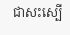ជាសះស្បើ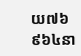យ៧៦ ៩៦៤នា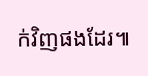ក់វិញផងដែរ៕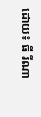ដោយ៖ ធី រីណា